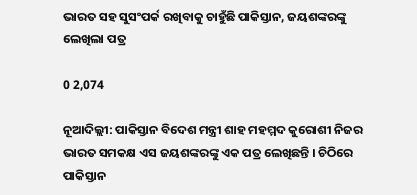ଭାରତ ସହ ସୁସଂପର୍କ ରଖିବାକୁ ଚାହୁଁଛି ପାକିସ୍ତାନ, ଜୟଶଙ୍କରଙ୍କୁ ଲେଖିଲା ପତ୍ର

0 2,074

ନୂଆଦିଲ୍ଲୀ: ପାକିସ୍ତାନ ବିଦେଶ ମନ୍ତ୍ରୀ ଶାହ ମହମ୍ମଦ କୁରୋଶୀ ନିଜର ଭାରତ ସମକକ୍ଷ ଏସ ଜୟଶଙ୍କରଙ୍କୁ ଏକ ପତ୍ର ଲେଖିଛନ୍ତି । ଚିଠିରେ ପାକିସ୍ତାନ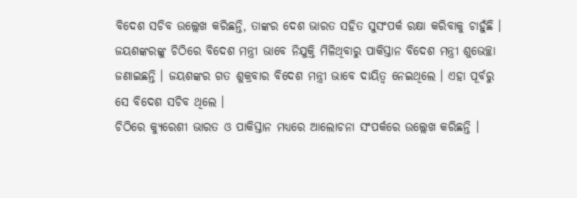ବିଦେଶ ସଚିବ ଉଲ୍ଲେଖ କରିଛନ୍ତି, ତାଙ୍କର ଦେଶ ଭାରତ ସହିତ ସୁସଂପର୍କ ରକ୍ଷା କରିବାକୁ ଚାହୁଁଛି । ଜୟଶଙ୍କରଙ୍କୁ ଚିଠିରେ ବିଦେଶ ମନ୍ତ୍ରୀ ଭାବେ ନିଯୁକ୍ତି ମିଳିଥିବାରୁ ପାକିସ୍ତାନ ବିଦେଶ ମନ୍ତ୍ରୀ ଶୁଭେଚ୍ଛା ଜଣାଇଛନ୍ତି । ଜୟଶଙ୍କର ଗତ ଶୁକ୍ରବାର ବିଦେଶ ମନ୍ତ୍ରୀ ଭାବେ ଦାୟିତ୍ୱ ନେଇଥିଲେ । ଏହା ପୂର୍ବରୁ ସେ ବିଦେଶ ସଚିବ ଥିଲେ ।
ଚିଠିରେ କ୍ୟୁରେଶୀ ଭାରତ ଓ ପାକିସ୍ତାନ ମଧ୍ୟରେ ଆଲୋଚନା ସଂପର୍କରେ ଉଲ୍ଲେଖ କରିଛନ୍ତି ।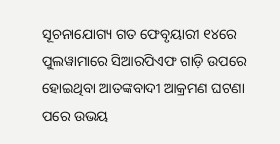ସୂଚନାଯୋଗ୍ୟ ଗତ ଫେବୃୟାରୀ ୧୪ରେ ପୁଲୱାମାରେ ସିଆରପିଏଫ ଗାଡ଼ି ଉପରେ ହୋଇଥିବା ଆତଙ୍କବାଦୀ ଆକ୍ରମଣ ଘଟଣା ପରେ ଉଭୟ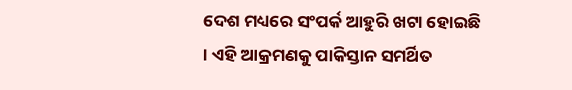ଦେଶ ମଧ୍ୟରେ ସଂପର୍କ ଆହୁରି ଖଟା ହୋଇଛି । ଏହି ଆକ୍ରମଣକୁ ପାକିସ୍ତାନ ସମର୍ଥିତ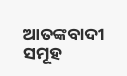ଆତଙ୍କବାଦୀ ସମୂହ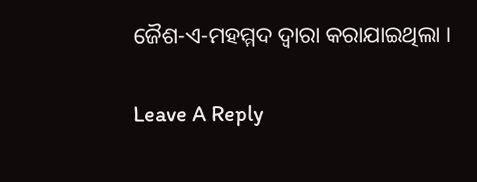ଜୈଶ-ଏ-ମହମ୍ମଦ ଦ୍ୱାରା କରାଯାଇଥିଲା ।

Leave A Reply